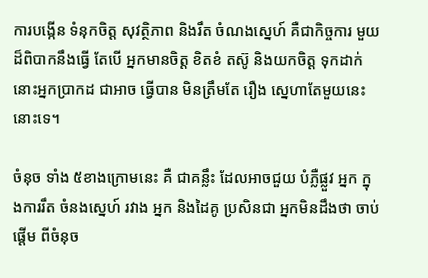ការបង្កើន ទំនុកចិត្ដ សុវត្ថិភាព និងរឹត ចំណងស្នេហ៍ គឺជាកិច្ចការ មួយ ដ៏ពិបាកនឹងធ្វើ តែបើ អ្នកមានចិត្ដ ខិតខំ តស៊ូ និងយកចិត្ដ ទុកដាក់ នោះអ្នកប្រាកដ ជាអាច ធ្វើបាន មិនត្រឹមតែ រឿង ស្នេហាតែមួយនេះ នោះទេ។

ចំនុច ទាំង ៥ខាងក្រោមនេះ គឺ ជាគន្លឹះ ដែលអាចជួយ បំភ្លឺផ្លួវ អ្នក ក្នុងការរឹត ចំនងស្នេហ៍ រវាង អ្នក និងដៃគូ ប្រសិនជា អ្នកមិនដឹងថា ចាប់ផ្ដើម ពីចំនុច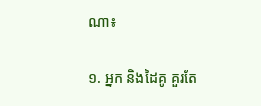ណា៖

១. អ្នក និងដៃគូ គួរតែ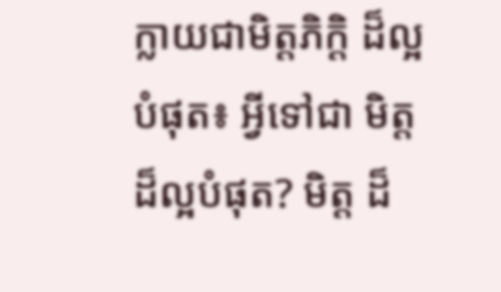ក្លាយជាមិត្ដភិក្ដិ ដ៏ល្អបំផុត៖ អ្វីទៅជា មិត្ដ ដ៏ល្អបំផុត? មិត្ដ ដ៏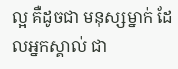ល្អ គឺដូចជា មនុស្សម្នាក់ ដែលអ្នកស្គាល់ ជា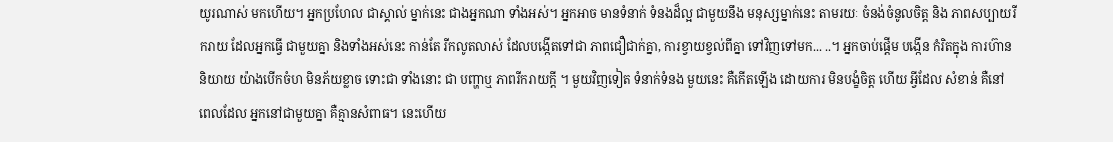យូរណាស់ មកហើយ។ អ្នកប្រហែល ជាស្គាល់ ម្នាក់នេះ ជាងអ្នកណា ទាំងអស់។ អ្នកអាច មានទំនាក់ ទំនងដ៏ល្អ ជាមួយនឹង មនុស្សម្នាក់នេះ តាមរយៈ ចំនង់ចំនូលចិត្ដ និង ភាពសប្បាយរីករាយ ដែលអ្នកធ្វើ ជាមួយគ្នា និងទាំងអស់នេះ កាន់តែ រីកលូតលាស់ ដែលបង្កើតទៅជា ភាពជឿជាក់គ្នា, ការខ្វាយខ្វល់ពីគ្នា ទៅវិញទៅមក... ..។ អ្នកចាប់ផ្ដើម បង្កើន កំរិតក្នុង ការហ៊ាននិយាយ យ៉ាងបើកចំហ មិនភ័យខ្លាច ទោះជា ទាំងនោះ ជា បញ្ហាឬ ភាពរីករាយក្ដី ។ មួយវិញទៀត ទំនាក់ទំនង មួយនេះ គឺកើតឡើង ដោយការ មិនបង្ខំចិត្ដ ហើយ អ្វីដែល សំខាន់ គឺនៅពេលដែល អ្នកនៅជាមួយគ្នា គឺគ្មានសំពាធ។ នេះហើយ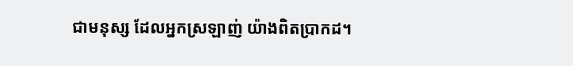ជាមនុស្ស ដែលអ្នកស្រឡាញ់ យ៉ាងពិតប្រាកដ។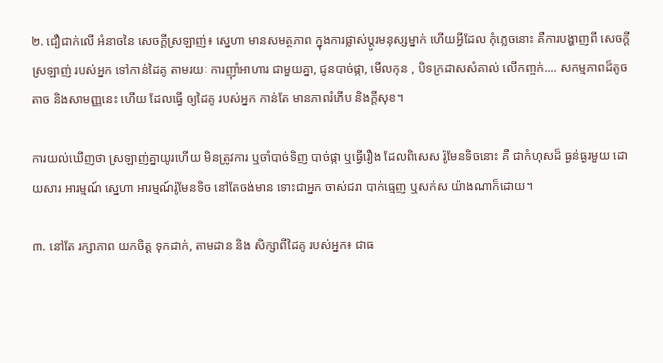២. ជឿជាក់លើ អំនាចនៃ សេចក្ដីស្រឡាញ់៖ ស្នេហា មានសមត្ថភាព ក្នុងការផ្លាស់ប្ដូរមនុស្សម្នាក់ ហើយអ្វីដែល កុំភ្លេចនោះ គឺការបង្ហាញពី សេចក្ដីស្រឡាញ់ របស់អ្នក ទៅកាន់ដៃគូ តាមរយៈ ការញ៉ាំអាហារ ជាមួយគ្នា, ជូនបាច់ផ្កា, មើលកុន , បិទក្រដាសសំគាល់ លើកញ្ចក់.... សកម្មភាពដ៏តូចតាច និងសាមញ្ញនេះ ហើយ ដែលធ្វើ ឲ្យដៃគូ របស់អ្នក កាន់តែ មានភាពរំភើប និងក្ដីសុខ។

ការយល់ឃើញថា ស្រឡាញ់គ្នាយូរហើយ មិនត្រូវការ ឬចាំបាច់ទិញ បាច់ផ្កា ឬធ្វើរឿង ដែលពិសេស រ៉ូមែនទិចនោះ គឺ ជាកំហុសដ៏ ធ្ងន់ធ្ងរមួយ ដោយសារ អារម្មណ៍ ស្នេហា អារម្មណ៍រ៉ូមែនទិច នៅតែចង់មាន ទោះជាអ្នក ចាស់ជរា បាក់ធ្មេញ ឬសក់ស យ៉ាងណាក៏ដោយ។

៣. នៅតែ រក្សាភាព យកចិត្ដ ទុកដាក់, តាមដាន និង សិក្សាពីដៃគូ របស់អ្នក៖ ជាធ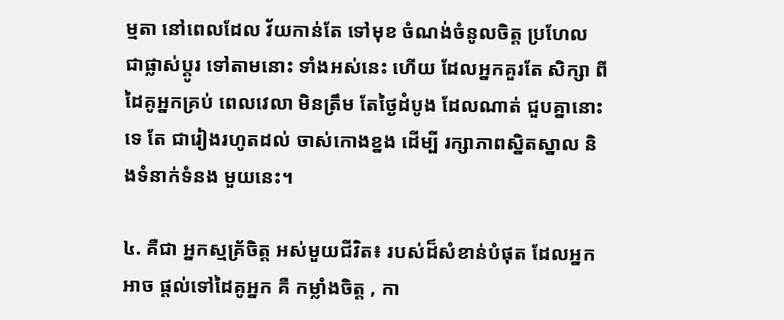ម្មតា នៅពេលដែល វ័យកាន់តែ ទៅមុខ ចំណង់ចំនូលចិត្ដ ប្រហែល ជាផ្លាស់ប្ដូរ ទៅតាមនោះ ទាំងអស់នេះ ហើយ ដែលអ្នកគួរតែ សិក្សា ពីដៃគូអ្នកគ្រប់ ពេលវេលា មិនត្រឹម តែថ្ងៃដំបូង ដែលណាត់ ជួបគ្នានោះទេ តែ ជារៀងរហូតដល់ ចាស់កោងខ្នង ដើម្បី រក្សាភាពស្និតស្នាល និងទំនាក់ទំនង មួយនេះ។

៤. គឺជា អ្នកស្មគ្រ័ចិត្ដ អស់មួយជីវិត៖ របស់ដ៏សំខាន់បំផុត ដែលអ្នកអាច ផ្ដល់ទៅដៃគូអ្នក គឺ កម្លាំងចិត្ដ , កា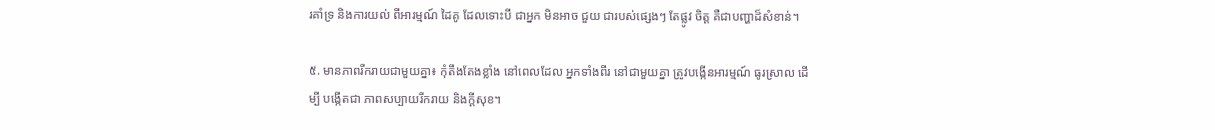រគាំទ្រ និងការយល់ ពីអារម្មណ៍ ដៃគូ ដែលទោះបី ជាអ្នក មិនអាច ជួយ ជារបស់ផ្សេងៗ តែផ្លូវ ចិត្ដ គឺជាបញ្ហាដ៏សំខាន់។

៥. មានភាពរីករាយជាមួយគ្នា៖ កុំតឹងតែងខ្លាំង នៅពេលដែល អ្នកទាំងពីរ នៅជាមួយគ្នា ត្រូវបង្កើនអារម្មណ៍ ធូរស្រាល ដើម្បី បង្កើតជា ភាពសប្បាយរីករាយ និងក្ដីសុខ។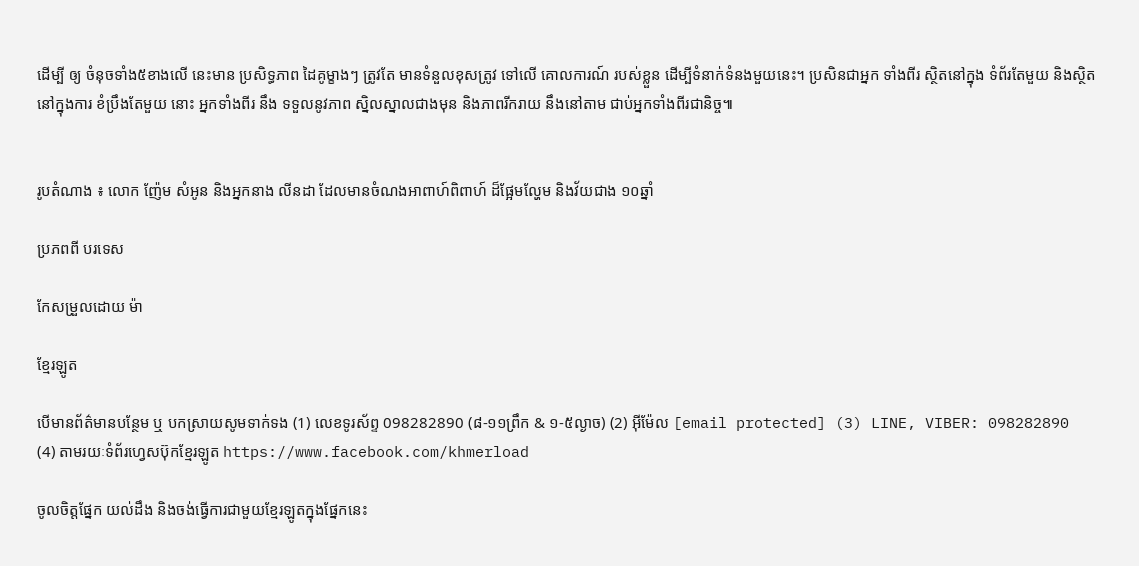ដើម្បី ឲ្យ ចំនុចទាំង៥ខាងលើ នេះមាន ប្រសិទ្ធភាព ដៃគូម្ខាងៗ ត្រូវតែ មានទំនួលខុសត្រូវ ទៅលើ គោលការណ៍ របស់ខ្លួន ដើម្បីទំនាក់ទំនងមួយនេះ។ ប្រសិនជាអ្នក ទាំងពីរ ស្ថិតនៅក្នុង ទំព័រតែមួយ និងស្ថិត នៅក្នុងការ ខំប្រឹងតែមួយ នោះ អ្នកទាំងពីរ នឹង ទទួលនូវភាព ស្និលស្នាលជាងមុន និងភាពរីករាយ នឹងនៅតាម ជាប់អ្នកទាំងពីរជានិច្ច៕


រូបតំណាង ៖ លោក ញ៉ែម សំអូន និងអ្នកនាង លីនដា ដែលមានចំណងអាពាហ៍ពិពាហ៍ ដ៏ផ្អែមល្ហែម និងវ័យជាង ១០ឆ្នាំ

ប្រភពពី បរទេស

កែសម្រួលដោយ ម៉ា

ខ្មែរឡូត

បើមានព័ត៌មានបន្ថែម ឬ បកស្រាយសូមទាក់ទង (1) លេខទូរស័ព្ទ 098282890 (៨-១១ព្រឹក & ១-៥ល្ងាច) (2) អ៊ីម៉ែល [email protected] (3) LINE, VIBER: 098282890 (4) តាមរយៈទំព័រហ្វេសប៊ុកខ្មែរឡូត https://www.facebook.com/khmerload

ចូលចិត្តផ្នែក យល់ដឹង និងចង់ធ្វើការជាមួយខ្មែរឡូតក្នុងផ្នែកនេះ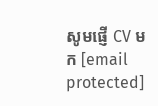សូមផ្ញើ CV មក [email protected]